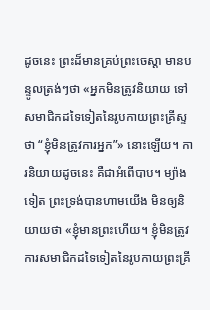ដូចនេះ ព្រះដ៏មានគ្រប់ព្រះចេស្ដា មានបន្ទូលត្រង់ៗថា «អ្នកមិនត្រូវនិយាយ ទៅសមាជិកដទៃទៀតនៃរូបកាយព្រះគ្រីស្ទថា “ខ្ញុំមិនត្រូវការអ្នក”» នោះឡើយ។ ការនិយាយដូចនេះ គឺជាអំពើបាប។ ម្យ៉ាងទៀត ព្រះទ្រង់បានហាមយើង មិនឲ្យនិយាយថា «ខ្ញុំមានព្រះហើយ។ ខ្ញុំមិនត្រូវការសមាជិកដទៃទៀតនៃរូបកាយព្រះគ្រី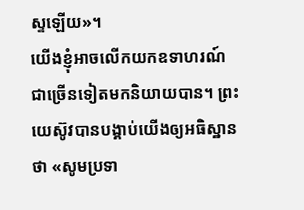ស្ទឡើយ»។
យើងខ្ញុំអាចលើកយកឧទាហរណ៍ជាច្រើនទៀតមកនិយាយបាន។ ព្រះយេស៊ូវបានបង្គាប់យើងឲ្យអធិស្ឋានថា «សូមប្រទា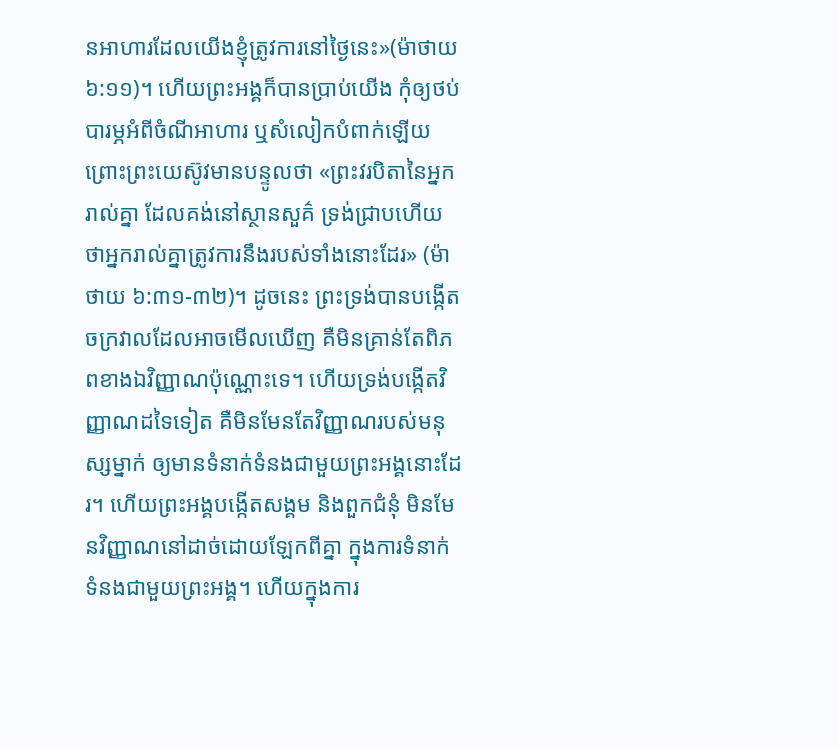នអាហារដែលយើងខ្ញុំត្រូវការនៅថ្ងៃនេះ»(ម៉ាថាយ ៦:១១)។ ហើយព្រះអង្គក៏បានប្រាប់យើង កុំឲ្យថប់បារម្ភអំពីចំណីអាហារ ឬសំលៀកបំពាក់ឡើយ ព្រោះព្រះយេស៊ូវមានបន្ទូលថា «ព្រះវរបិតានៃអ្នករាល់គ្នា ដែលគង់នៅស្ថានសួគ៌ ទ្រង់ជ្រាបហើយ ថាអ្នករាល់គ្នាត្រូវការនឹងរបស់ទាំងនោះដែរ» (ម៉ាថាយ ៦:៣១-៣២)។ ដូចនេះ ព្រះទ្រង់បានបង្កើតចក្រវាលដែលអាចមើលឃើញ គឺមិនគ្រាន់តែពិភពខាងឯវិញ្ញាណប៉ុណ្ណោះទេ។ ហើយទ្រង់បង្កើតវិញ្ញាណដទៃទៀត គឺមិនមែនតែវិញ្ញាណរបស់មនុស្សម្នាក់ ឲ្យមានទំនាក់ទំនងជាមួយព្រះអង្គនោះដែរ។ ហើយព្រះអង្គបង្កើតសង្គម និងពួកជំនុំ មិនមែនវិញ្ញាណនៅដាច់ដោយឡែកពីគ្នា ក្នុងការទំនាក់ទំនងជាមួយព្រះអង្គ។ ហើយក្នុងការ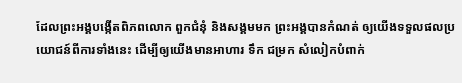ដែលព្រះអង្គបង្កើតពិភពលោក ពួកជំនុំ និងសង្គមមក ព្រះអង្គបានកំណត់ ឲ្យយើងទទួលផលប្រយោជន៍ពីការទាំងនេះ ដើម្បីឲ្យយើងមានអាហារ ទឹក ជម្រក សំលៀកបំពាក់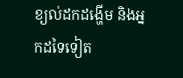ខ្យល់ដកដង្ហើម និងអ្នកដទៃទៀត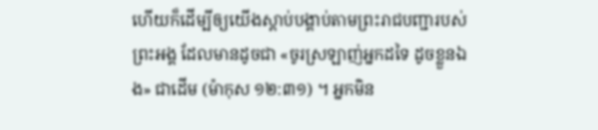ហើយក៏ដើម្បីឲ្យយើងស្តាប់បង្គាប់តាមព្រះរាជបញ្ជារបស់ព្រះអង្គ ដែលមានដូចជា «ចូរស្រឡាញ់អ្នកដទៃ ដូចខ្លួនឯង» ជាដើម (ម៉ាកុស ១២:៣១) ។ អ្នកមិន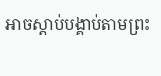អាចស្តាប់បង្គាប់តាមព្រះ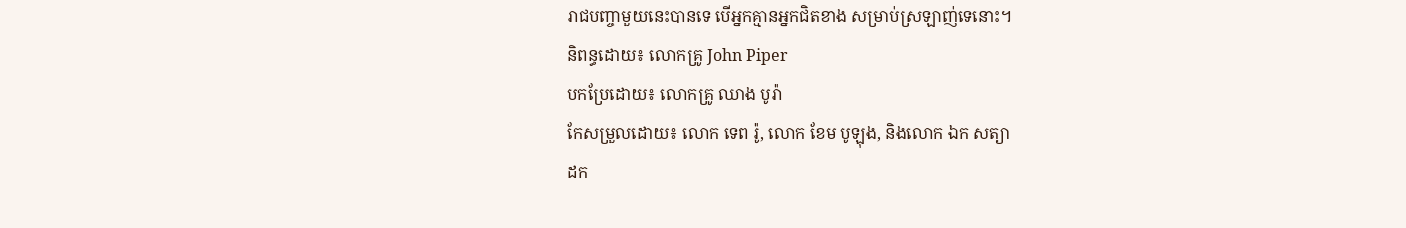រាជបញ្ចាមួយនេះបានទេ បើអ្នកគ្មានអ្នកជិតខាង សម្រាប់ស្រឡាញ់ទេនោះ។
និពន្ធដោយ៖ លោកគ្រូ John Piper
បកប្រែដោយ៖ លោកគ្រូ ឈាង បូរ៉ា
កែសម្រួលដោយ៖ លោក ទេព រ៉ូ, លោក ខែម បូឡុង, និងលោក ឯក សត្យា
ដក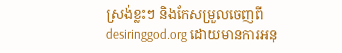ស្រង់ខ្លះៗ និងកែសម្រួលចេញពី desiringgod.org ដោយមានការអនុ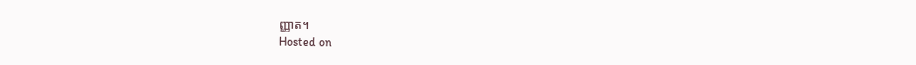ញ្ញាត។
Hosted on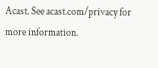Acast. See acast.com/privacy for more information.